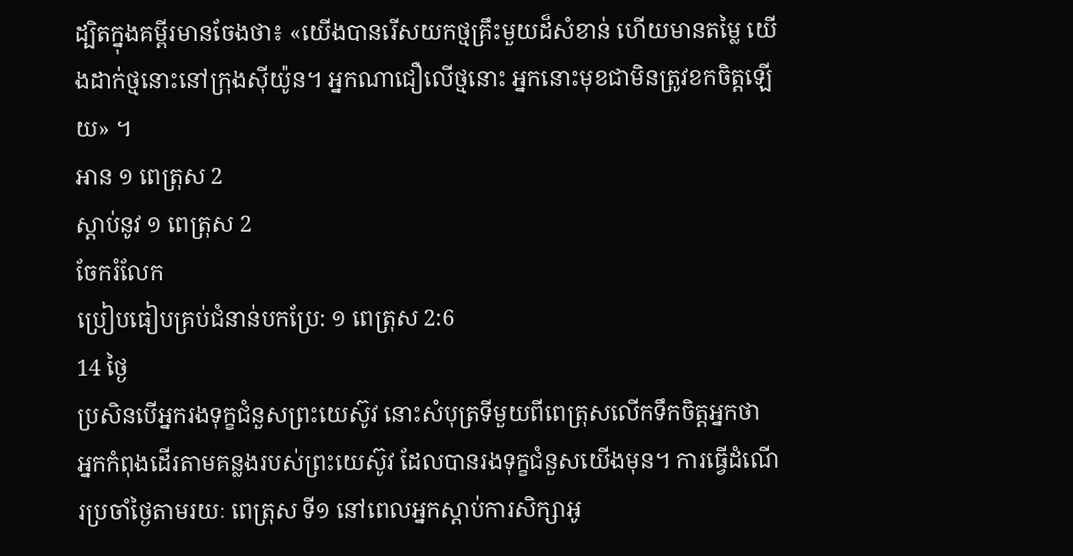ដ្បិតក្នុងគម្ពីរមានចែងថា៖ «យើងបានរើសយកថ្មគ្រឹះមួយដ៏សំខាន់ ហើយមានតម្លៃ យើងដាក់ថ្មនោះនៅក្រុងស៊ីយ៉ូន។ អ្នកណាជឿលើថ្មនោះ អ្នកនោះមុខជាមិនត្រូវខកចិត្តឡើយ» ។
អាន ១ ពេត្រុស 2
ស្ដាប់នូវ ១ ពេត្រុស 2
ចែករំលែក
ប្រៀបធៀបគ្រប់ជំនាន់បកប្រែ: ១ ពេត្រុស 2:6
14 ថ្ងៃ
ប្រសិនបើអ្នករងទុក្ខជំនួសព្រះយេស៊ូវ នោះសំបុត្រទីមួយពីពេត្រុសលើកទឹកចិត្ដអ្នកថា អ្នកកំពុងដើរតាមគន្លងរបស់ព្រះយេស៊ូវ ដែលបានរងទុក្ខជំនួសយើងមុន។ ការធ្វើដំណើរប្រចាំថ្ងៃតាមរយៈ ពេត្រុស ទី១ នៅពេលអ្នកស្តាប់ការសិក្សាអូ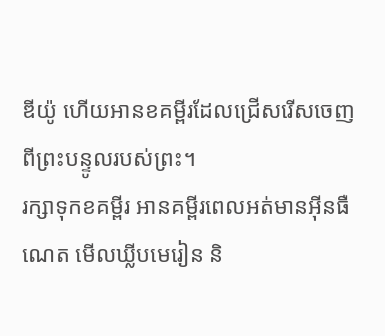ឌីយ៉ូ ហើយអានខគម្ពីរដែលជ្រើសរើសចេញពីព្រះបន្ទូលរបស់ព្រះ។
រក្សាទុកខគម្ពីរ អានគម្ពីរពេលអត់មានអ៊ីនធឺណេត មើលឃ្លីបមេរៀន និ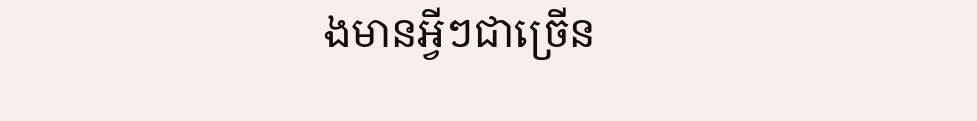ងមានអ្វីៗជាច្រើន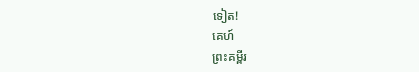ទៀត!
គេហ៍
ព្រះគម្ពីរ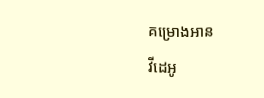គម្រោងអាន
វីដេអូ